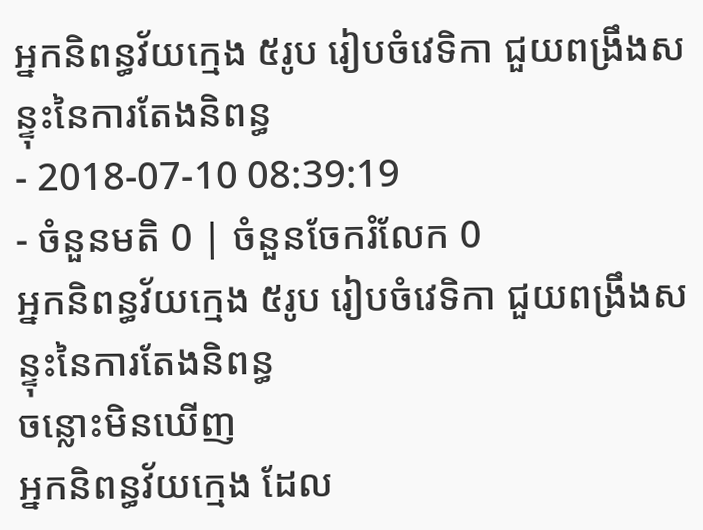អ្នកនិពន្ធវ័យក្មេង ៥រូប រៀបចំវេទិកា ជួយពង្រឹងសន្ទុះនៃការតែងនិពន្ធ
- 2018-07-10 08:39:19
- ចំនួនមតិ 0 | ចំនួនចែករំលែក 0
អ្នកនិពន្ធវ័យក្មេង ៥រូប រៀបចំវេទិកា ជួយពង្រឹងសន្ទុះនៃការតែងនិពន្ធ
ចន្លោះមិនឃើញ
អ្នកនិពន្ធវ័យក្មេង ដែល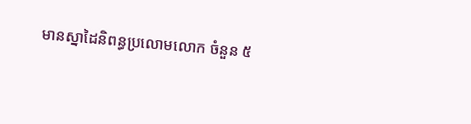មានស្នាដៃនិពន្ធប្រលោមលោក ចំនួន ៥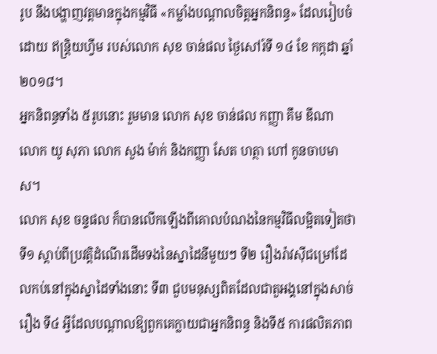រូប នឹងបង្ហាញវត្តមានក្នុងកម្មវិធី «កម្លាំងបណ្ដាលចិត្តអ្នកនិពន្ធ» ដែលរៀបចំដោយ ឥន្រ្តិយហ្វីម របស់លោក សុខ ចាន់ផល ថ្ងៃសៅរ៍ទី ១៤ ខែ កក្កដា ឆ្នាំ២០១៨។
អ្នកនិពន្ធទាំង ៥រូបនោះ រួមមាន លោក សុខ ចាន់ផល កញ្ញា គឹម ឌីណា លោក យូ សុភា លោក សួង ម៉ាក់ និងកញ្ញា សែត ហត្ថា ហៅ កូនចាបមាស។
លោក សុខ ចន្ទផល ក៏បានលើកឡើងពីគោលបំណងនៃកម្មវិធីលម្អិតទៀតថា ទី១ ស្ដាប់ពីប្រវត្តិដំណើរដើមទងនៃស្នាដៃនីមួយៗ ទី២ រឿងរ៉ាវស៊ីជម្រៅដែលកប់នៅក្នុងស្នាដៃទាំងនោះ ទី៣ ជួបមនុស្សពិតដែលជាតួអង្គនៅក្នុងសាច់រឿង ទី៤ អ្វីដែលបណ្ដាលឱ្យពួកគេក្លាយជាអ្នកនិពន្ធ និងទី៥ ការផលិតភាព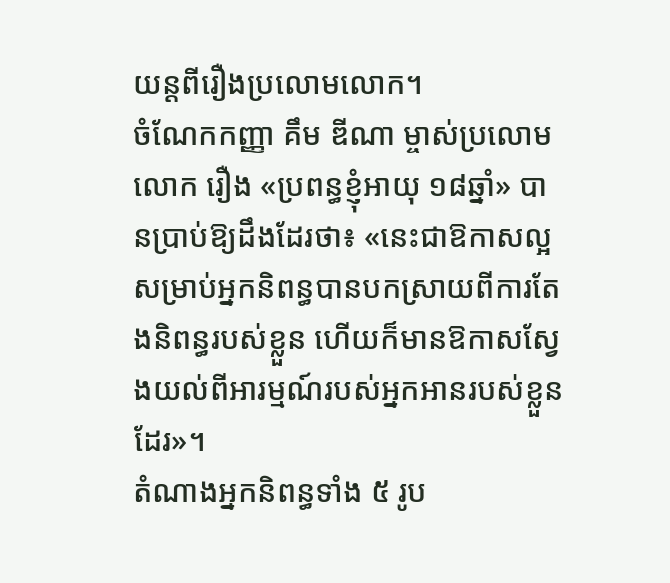យន្តពីរឿងប្រលោមលោក។
ចំណែកកញ្ញា គឹម ឌីណា ម្ចាស់ប្រលោមលោក រឿង «ប្រពន្ធខ្ញុំអាយុ ១៨ឆ្នាំ» បានប្រាប់ឱ្យដឹងដែរថា៖ «នេះជាឱកាសល្អសម្រាប់អ្នកនិពន្ធបានបកស្រាយពីការតែងនិពន្ធរបស់ខ្លួន ហើយក៏មានឱកាសស្វែងយល់ពីអារម្មណ៍របស់អ្នកអានរបស់ខ្លួនដែរ»។
តំណាងអ្នកនិពន្ធទាំង ៥ រូប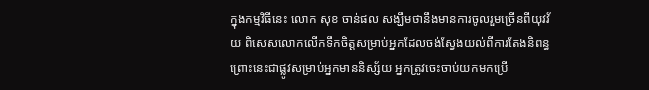ក្នុងកម្មវិធីនេះ លោក សុខ ចាន់ផល សង្ឃឹមថានឹងមានការចូលរួមច្រើនពីយុវវ័យ ពិសេសលោកលើកទឹកចិត្តសម្រាប់អ្នកដែលចង់ស្វែងយល់ពីការតែងនិពន្ធ ព្រោះនេះជាផ្លូវសម្រាប់អ្នកមាននិស្ស័យ អ្នកត្រូវចេះចាប់យកមកប្រើ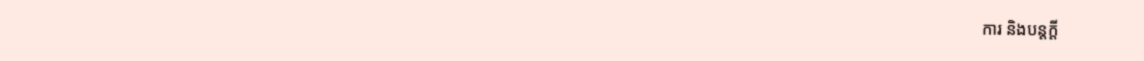ការ និងបន្តក្តី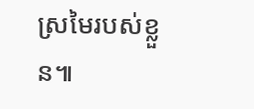ស្រមៃរបស់ខ្លួន៕